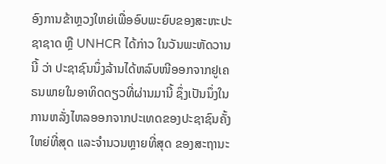ອົງການຂ້າຫຼວງໃຫຍ່ເພື່ອອົບພະຍົບຂອງສະຫະປະຊາຊາດ ຫຼື UNHCR ໄດ້ກ່າວ ໃນວັນພະຫັດວານນີ້ ວ່າ ປະຊາຊົນນຶ່ງລ້ານໄດ້ຫລົບໜີອອກຈາກຢູເຄຣນພາຍໃນອາທິດດຽວທີ່ຜ່ານມານີ້ ຊຶ່ງເປັນນຶ່ງໃນການຫລັ່ງໄຫລອອກຈາກປະເທດຂອງປະຊາຊົນຄັ້ງໃຫຍ່ທີ່ສຸດ ແລະຈຳນວນຫຼາຍທີ່ສຸດ ຂອງສະຖານະ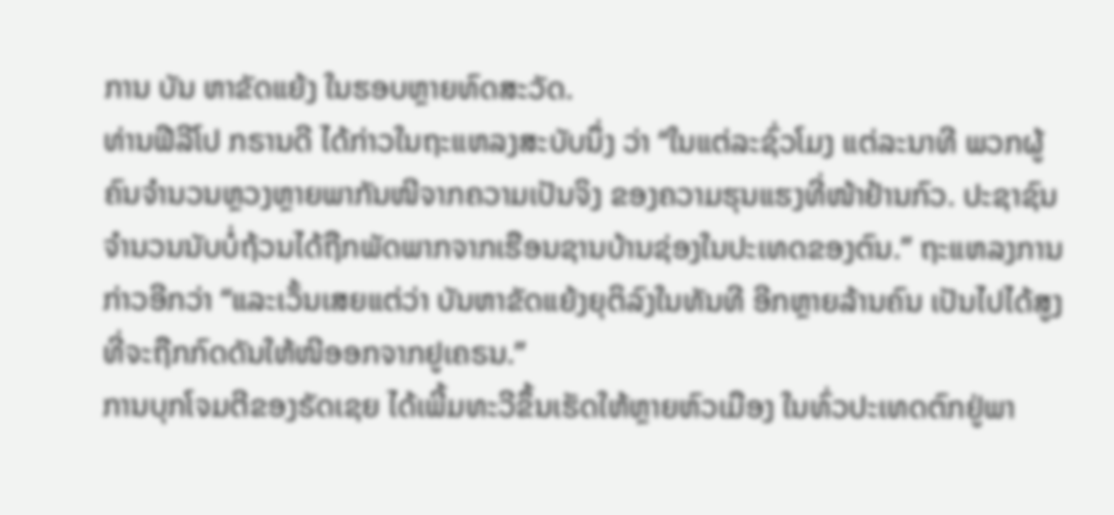ການ ບັນ ຫາຂັດແຍ້ງ ໃນຮອບຫຼາຍທົດສະວັດ.
ທ່ານຟີລີໂປ ກຣານດີ ໄດ້ກ່າວໃນຖະແຫລງສະບັບນຶ່ງ ວ່າ “ໃນແຕ່ລະຊົ່ວໂມງ ແຕ່ລະນາທີ ພວກຜູ້ຄົນຈຳນວນຫຼວງຫຼາຍພາກັນໜີຈາກຄວາມເປັນຈິງ ຂອງຄວາມຮຸນແຮງທີ່ໜ້າຢ້ານກົວ. ປະຊາຊົນຈຳນວນນັບບໍ່ຖ້ວນໄດ້ຖືກພັດພາກຈາກເຮືອນຊານບ້ານຊ່ອງໃນປະເທດຂອງຕົນ.” ຖະແຫລງການກ່າວອີກວ່າ “ແລະເວັ້ນເສຍແຕ່ວ່າ ບັນຫາຂັດແຍ້ງຍຸຕິລົງໃນທັນທີ ອີກຫຼາຍລ້ານຄົນ ເປັນໄປໄດ້ສູງ ທີ່ຈະຖືກກົດດັນໃຫ້ໜີອອກຈາກຢູເຄຣນ.”
ການບຸກໂຈມຕີຂອງຣັດເຊຍ ໄດ້ເພີ້ມທະວີຂຶ້ນເຮັດໃຫ້ຫຼາຍຫົວເມືອງ ໃນທົ່ວປະເທດຕົກຢູ່ພາ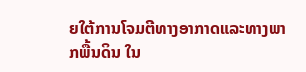ຍໃຕ້ການໂຈມຕີທາງອາກາດແລະທາງພາກພື້ນດິນ ໃນ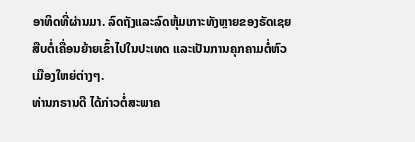ອາທິດທີ່ຜ່ານມາ. ລົດຖັງແລະລົດຫຸ້ມເກາະທັງຫຼາຍຂອງຣັດເຊຍ ສືບຕໍ່ເຄື່ອນຍ້າຍເຂົ້າໄປໃນປະເທດ ແລະເປັນການຄຸກຄາມຕໍ່ຫົວເມືອງໃຫຍ່ຕ່າງໆ.
ທ່ານກຣານດີ ໄດ້ກ່າວຕໍ່ສະພາຄ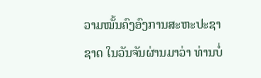ວາມໝັ້ນຄົງອົງການສະຫະປະຊາຊາດ ໃນວັນຈັນຜ່ານມາວ່າ ທ່ານບໍ່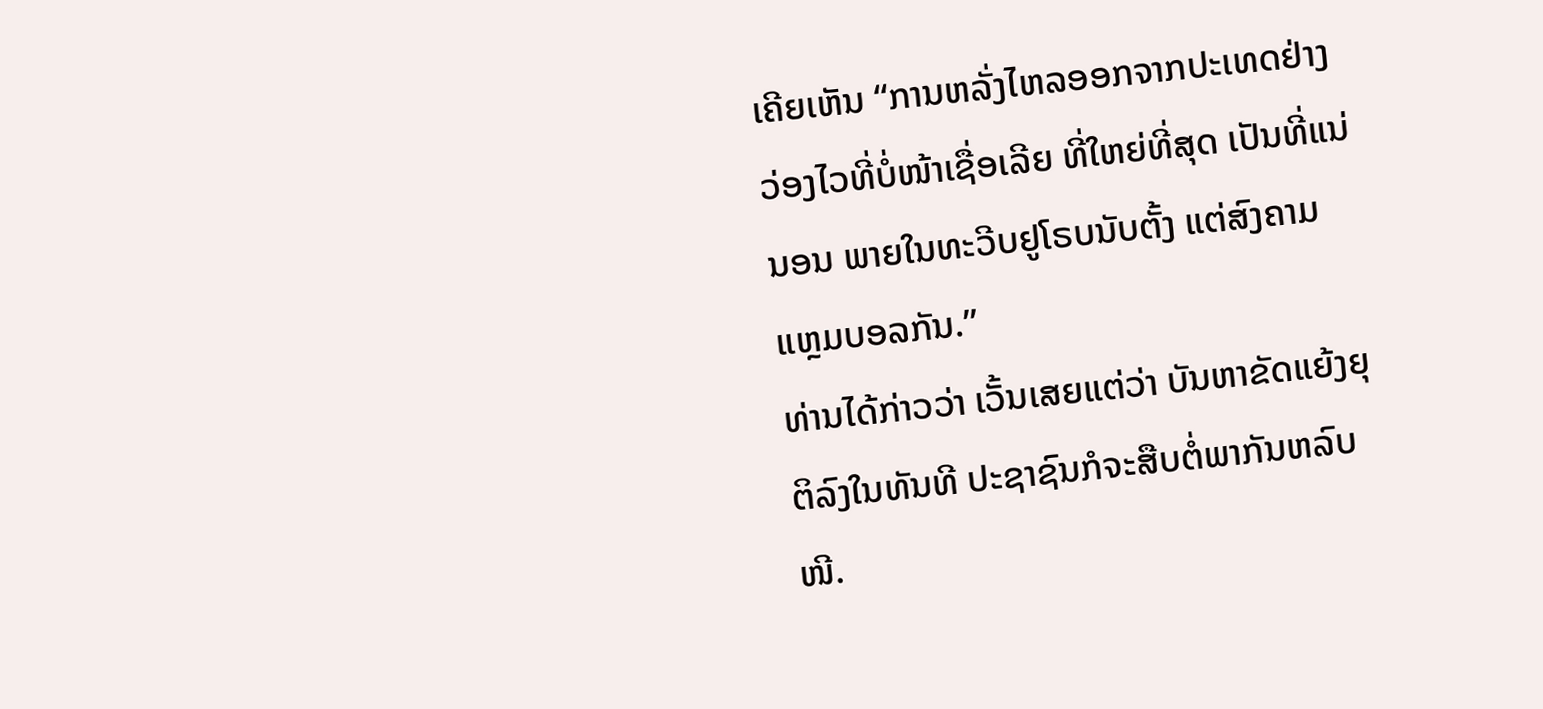ເຄີຍເຫັນ “ການຫລັ່ງໄຫລອອກຈາກປະເທດຢ່າງວ່ອງໄວທີ່ບໍ່ໜ້າເຊື່ອເລີຍ ທີ່ໃຫຍ່ທີ່ສຸດ ເປັນທີ່ແນ່ນອນ ພາຍໃນທະວີບຢູໂຣບນັບຕັ້ງ ແຕ່ສົງຄາມແຫຼມບອລກັນ.”
ທ່ານໄດ້ກ່າວວ່າ ເວັ້ນເສຍແຕ່ວ່າ ບັນຫາຂັດແຍ້ງຍຸຕິລົງໃນທັນທີ ປະຊາຊົນກໍຈະສືບຕໍ່ພາກັນຫລົບໜີ.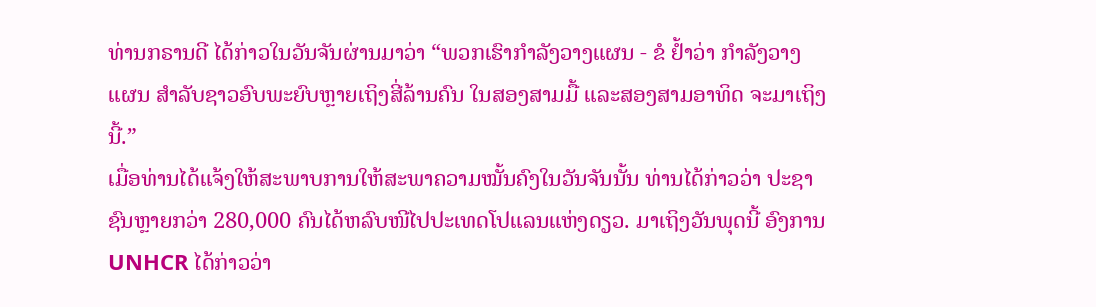ທ່ານກຣານດີ ໄດ້ກ່າວໃນວັນຈັນຜ່ານມາວ່າ “ພວກເຮົາກຳລັງວາງແຜນ - ຂໍ ຢ້ຳວ່າ ກຳລັງວາງແຜນ ສຳລັບຊາວອົບພະຍົບຫຼາຍເຖິງສີ່ລ້ານຄົນ ໃນສອງສາມມື້ ແລະສອງສາມອາທິດ ຈະມາເຖິງນີ້.”
ເມື່ອທ່ານໄດ້ແຈ້ງໃຫ້ສະພາບການໃຫ້ສະພາຄວາມໝັ້ນຄົງໃນວັນຈັນນັ້ນ ທ່ານໄດ້ກ່າວວ່າ ປະຊາຊົນຫຼາຍກວ່າ 280,000 ຄົນໄດ້ຫລົບໜີໄປປະເທດໂປແລນແຫ່ງດຽວ. ມາເຖິງວັນພຸດນີ້ ອົງການ UNHCR ໄດ້ກ່າວວ່າ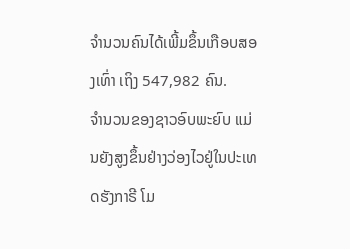ຈຳນວນຄົນໄດ້ເພີ້ມຂຶ້ນເກືອບສອງເທົ່າ ເຖິງ 547,982 ຄົນ.
ຈຳນວນຂອງຊາວອົບພະຍົບ ແມ່ນຍັງສູງຂຶ້ນຢ່າງວ່ອງໄວຢູ່ໃນປະເທດຮັງກາຣີ ໂມ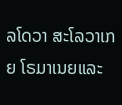ລໂດວາ ສະໂລວາເກຍ ໂຣມາເນຍແລະ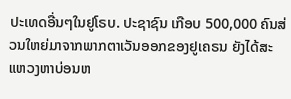ປະເທດອື່ນໆໃນຢູໂຣບ. ປະຊາຊົນ ເກືອບ 500,000 ຄົນສ່ວນໃຫຍ່ມາຈາກພາກຕາເວັນອອກຂອງຢູເຄຣນ ຍັງໄດ້ສະແຫວງຫາບ່ອນຫ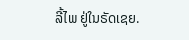ລີ້ໄພ ຢູ່ໃນຣັດເຊຍ.